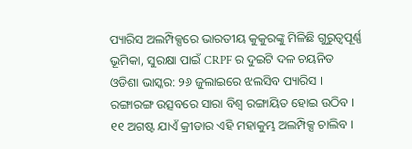ପ୍ୟାରିସ ଅଲମ୍ପିକ୍ସରେ ଭାରତୀୟ କୁକୁରଙ୍କୁ ମିଳିଛି ଗୁରୁତ୍ୱପୂର୍ଣ୍ଣ ଭୂମିକା, ସୁରକ୍ଷା ପାଇଁ CRPF ର ଦୁଇଟି ଦଳ ଚୟନିତ
ଓଡିଶା ଭାସ୍କର: ୨୬ ଜୁଲାଇରେ ଝଲସିବ ପ୍ୟାରିସ । ରଙ୍ଗାରଙ୍ଗ ଉତ୍ସବରେ ସାରା ବିଶ୍ୱ ରଙ୍ଗାୟିତ ହୋଇ ଉଠିବ । ୧୧ ଅଗଷ୍ଟ ଯାଏଁ କ୍ରୀଡାର ଏହି ମହାକୁମ୍ଭ ଅଲମ୍ପିକ୍ସ ଚାଲିବ ।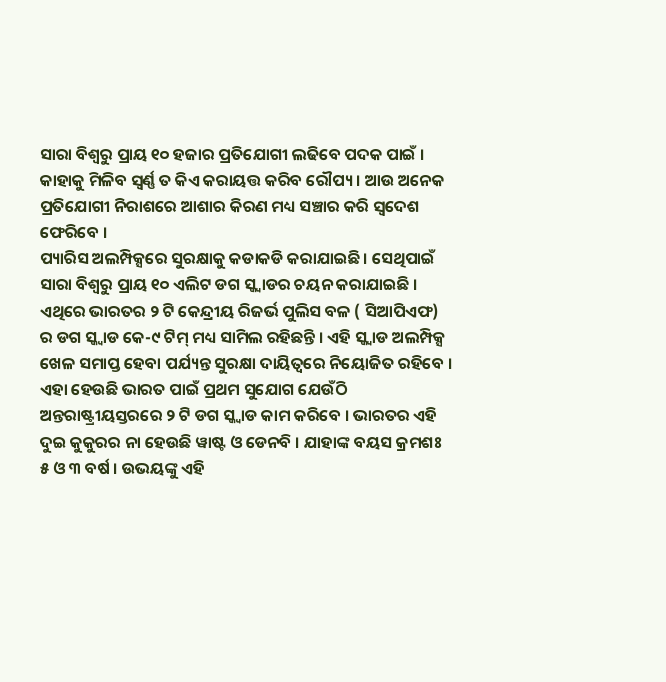ସାରା ବିଶ୍ୱରୁ ପ୍ରାୟ ୧୦ ହଜାର ପ୍ରତିଯୋଗୀ ଲଢିବେ ପଦକ ପାଇଁ । କାହାକୁ ମିଳିବ ସ୍ୱର୍ଣ୍ଣ ତ କିଏ କରାୟତ୍ତ କରିବ ରୌପ୍ୟ । ଆଉ ଅନେକ ପ୍ରତିଯୋଗୀ ନିରାଶରେ ଆଶାର କିରଣ ମଧ୍ୟ ସଞ୍ଚାର କରି ସ୍ୱଦେଶ ଫେରିବେ ।
ପ୍ୟାରିସ ଅଲମ୍ପିକ୍ସରେ ସୁରକ୍ଷାକୁ କଡାକଡି କରାଯାଇଛି । ସେଥିପାଇଁ ସାରା ବିଶ୍ୱରୁ ପ୍ରାୟ ୧୦ ଏଲିଟ ଡଗ ସ୍କ୍ୱାଡର ଚୟନ କରାଯାଇଛି । ଏଥିରେ ଭାରତର ୨ ଟି କେନ୍ଦ୍ରୀୟ ରିଜର୍ଭ ପୁଲିସ ବଳ ( ସିଆପିଏଫ) ର ଡଗ ସ୍କ୍ୱାଡ କେ-୯ ଟିମ୍ ମଧ୍ୟ ସାମିଲ ରହିଛନ୍ତି । ଏହି ସ୍କ୍ୱାଡ ଅଲମ୍ପିକ୍ସ ଖେଳ ସମାପ୍ତ ହେବା ପର୍ଯ୍ୟନ୍ତ ସୁରକ୍ଷା ଦାୟିତ୍ୱରେ ନିୟୋଜିତ ରହିବେ ।
ଏହା ହେଉଛି ଭାରତ ପାଇଁ ପ୍ରଥମ ସୁଯୋଗ ଯେଉଁଠି ଅନ୍ତରାଷ୍ଟ୍ରୀୟସ୍ତରରେ ୨ ଟି ଡଗ ସ୍କ୍ୱାଡ କାମ କରିବେ । ଭାରତର ଏହି ଦୁଇ କୁକୁରର ନା ହେଉଛି ୱାଷ୍ଟ ଓ ଡେନବି । ଯାହାଙ୍କ ବୟସ କ୍ରମଶଃ ୫ ଓ ୩ ବର୍ଷ । ଉଭୟଙ୍କୁ ଏହି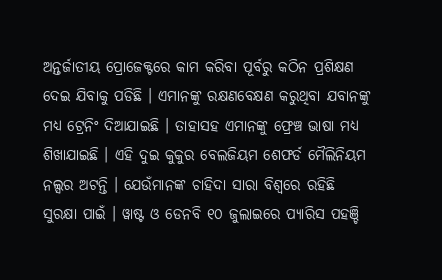ଅନ୍ତର୍ଜାତୀୟ ପ୍ରୋଜେକ୍ଟରେ କାମ କରିବା ପୂର୍ବରୁ କଠିନ ପ୍ରଶିକ୍ଷଣ ଦେଇ ଯିବାକୁ ପଡିଛି । ଏମାନଙ୍କୁ ରକ୍ଷଣବେକ୍ଷଣ କରୁଥିବା ଯବାନଙ୍କୁ ମଧ୍ୟ ଟ୍ରେନିଂ ଦିଆଯାଇଛି । ତାହାସହ ଏମାନଙ୍କୁ ଫ୍ରେଞ୍ଚ ଭାଷା ମଧ୍ୟ ଶିଖାଯାଇଛି । ଏହି ଦୁଇ କୁକୁର ବେଲଜିୟମ ଶେଫର୍ଡ ମୈଲିନିୟମ ନଲ୍ସର ଅଟନ୍ତି । ଯେଉଁମାନଙ୍କ ଚାହିଦା ସାରା ବିଶ୍ୱରେ ରହିଛି ସୁରକ୍ଷା ପାଇଁ । ୱାଷ୍ଟ ଓ ଡେନବି ୧୦ ଜୁଲାଇରେ ପ୍ୟାରିସ ପହଞ୍ଚି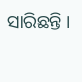ସାରିଛନ୍ତି ।